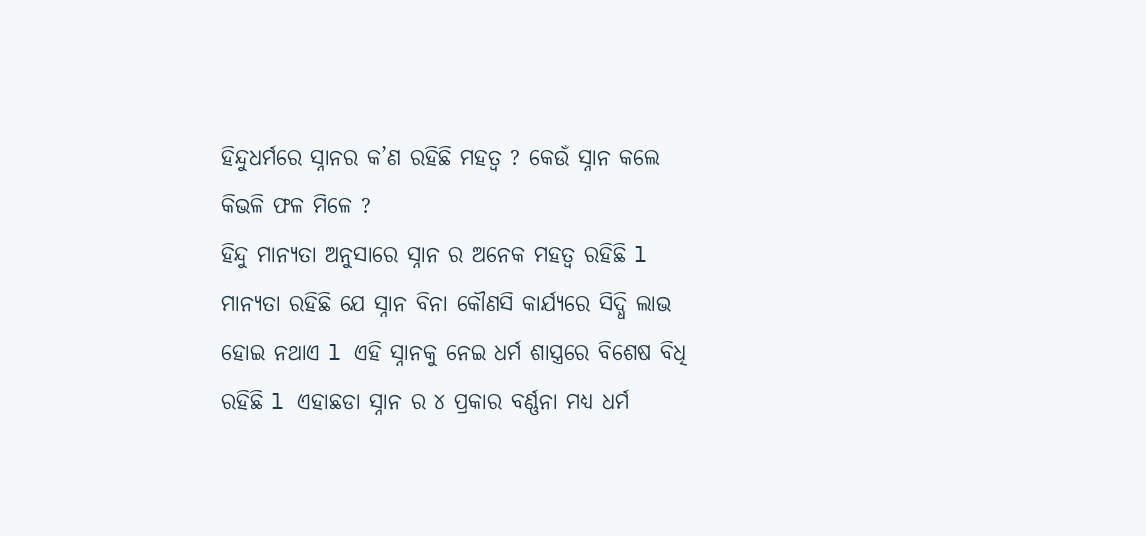ହିନ୍ଦୁଧର୍ମରେ ସ୍ନାନର କ’ଣ ରହିଛି ମହତ୍ୱ ? କେଉଁ ସ୍ନାନ କଲେ କିଭଳି ଫଳ ମିଳେ ?
ହିନ୍ଦୁ ମାନ୍ୟତା ଅନୁସାରେ ସ୍ନାନ ର ଅନେକ ମହତ୍ୱ ରହିଛି l ମାନ୍ୟତା ରହିଛି ଯେ ସ୍ନାନ ବିନା କୌଣସି କାର୍ଯ୍ୟରେ ସିଦ୍ଧି ଲାଭ ହୋଇ ନଥାଏ l ଏହି ସ୍ନାନକୁ ନେଇ ଧର୍ମ ଶାସ୍ତ୍ରରେ ବିଶେଷ ବିଧି ରହିଛି l ଏହାଛଡା ସ୍ନାନ ର ୪ ପ୍ରକାର ବର୍ଣ୍ଣନା ମଧ୍ୟ ଧର୍ମ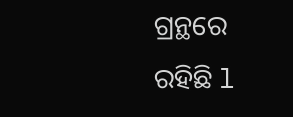ଗ୍ରନ୍ଥରେ ରହିଛି l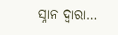ସ୍ନାନ ଦ୍ୱାରା…